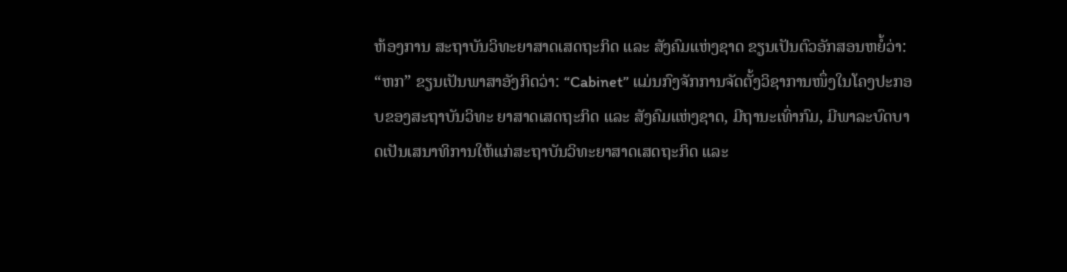ຫ້ອງການ ສະຖາບັນວິທະຍາສາດເສດຖະກິດ ແລະ ສັງຄົມແຫ່ງຊາດ ຂຽນເປັນຕົວອັກສອນຫຍໍ້ວ່າ: “ຫກ” ຂຽນເປັນພາສາອັງກິດວ່າ: “Cabinet” ແມ່ນກົງຈັກການຈັດຕັ້ງວິຊາການໜຶ່ງໃນໂຄງປະກອບຂອງສະຖາບັນວິທະ ຍາສາດເສດຖະກິດ ແລະ ສັງຄົມແຫ່ງຊາດ, ມີຖານະເທົ່າກົມ, ມີພາລະບົດບາດເປັນເສນາທິການໃຫ້ແກ່ສະຖາບັນວິທະຍາສາດເສດຖະກິດ ແລະ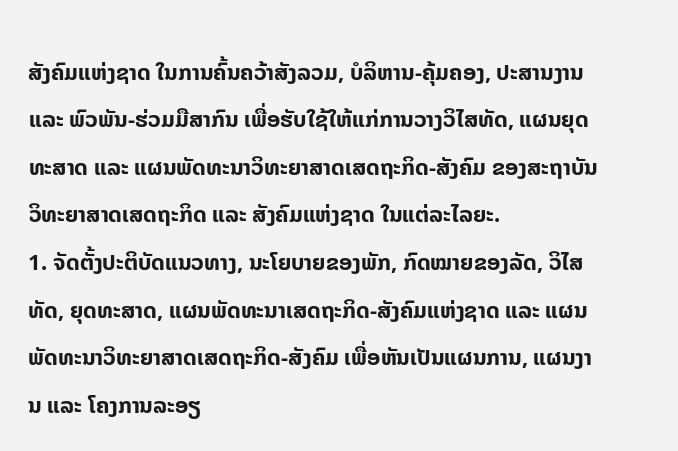ສັງຄົມແຫ່ງຊາດ ໃນການຄົ້ນຄວ້າສັງລວມ, ບໍລິຫານ-ຄຸ້ມຄອງ, ປະສານງານ ແລະ ພົວພັນ-ຮ່ວມມືສາກົນ ເພື່ອຮັບໃຊ້ໃຫ້ແກ່ການວາງວິໄສທັດ, ແຜນຍຸດທະສາດ ແລະ ແຜນພັດທະນາວິທະຍາສາດເສດຖະກິດ-ສັງຄົມ ຂອງສະຖາບັນວິທະຍາສາດເສດຖະກິດ ແລະ ສັງຄົມແຫ່ງຊາດ ໃນແຕ່ລະໄລຍະ.
1. ຈັດຕັ້ງປະຕິບັດແນວທາງ, ນະໂຍບາຍຂອງພັກ, ກົດໝາຍຂອງລັດ, ວິໄສທັດ, ຍຸດທະສາດ, ແຜນພັດທະນາເສດຖະກິດ-ສັງຄົມແຫ່ງຊາດ ແລະ ແຜນພັດທະນາວິທະຍາສາດເສດຖະກິດ-ສັງຄົມ ເພື່ອຫັນເປັນແຜນການ, ແຜນງານ ແລະ ໂຄງການລະອຽ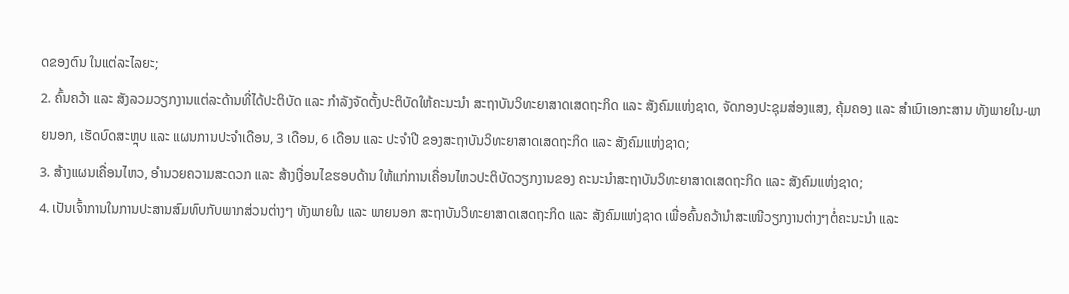ດຂອງຕົນ ໃນແຕ່ລະໄລຍະ;
2. ຄົ້ນຄວ້າ ແລະ ສັງລວມວຽກງານແຕ່ລະດ້ານທີ່ໄດ້ປະຕິບັດ ແລະ ກຳລັງຈັດຕັ້ງປະຕິບັດໃຫ້ຄະນະນຳ ສະຖາບັນວິທະຍາສາດເສດຖະກິດ ແລະ ສັງຄົມແຫ່ງຊາດ, ຈັດກອງປະຊຸມສ່ອງແສງ, ຄຸ້ມຄອງ ແລະ ສຳເນົາເອກະສານ ທັງພາຍໃນ-ພາຍນອກ, ເຮັດບົດສະຫຼຸບ ແລະ ແຜນການປະຈຳເດືອນ, 3 ເດືອນ, 6 ເດືອນ ແລະ ປະຈຳປີ ຂອງສະຖາບັນວິທະຍາສາດເສດຖະກິດ ແລະ ສັງຄົມແຫ່ງຊາດ;
3. ສ້າງແຜນເຄື່ອນໄຫວ, ອຳນວຍຄວາມສະດວກ ແລະ ສ້າງເງື່ອນໄຂຮອບດ້ານ ໃຫ້ແກ່ການເຄື່ອນໄຫວປະຕິບັດວຽກງານຂອງ ຄະນະນໍາສະຖາບັນວິທະຍາສາດເສດຖະກິດ ແລະ ສັງຄົມແຫ່ງຊາດ;
4. ເປັນເຈົ້າການໃນການປະສານສົມທົບກັບພາກສ່ວນຕ່າງໆ ທັງພາຍໃນ ແລະ ພາຍນອກ ສະຖາບັນວິທະຍາສາດເສດຖະກິດ ແລະ ສັງຄົມແຫ່ງຊາດ ເພື່ອຄົ້ນຄວ້ານຳສະເໜີວຽກງານຕ່າງໆຕໍ່ຄະນະນຳ ແລະ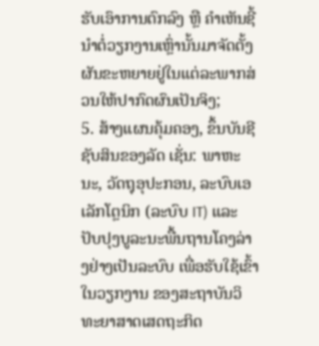ຮັບເອົາການຕົກລົງ ຫຼື ຄຳເຫັນຊີ້ນຳຕໍ່ວຽກງານເຫຼົ່ານັ້ນມາຈັດຕັ້ງຜັນຂະຫຍາຍຢູ່ໃນແຕ່ລະພາກສ່ວນໃຫ້ປາກົດຜົນເປັນຈິງ;
5. ສ້າງແຜນຄຸ້ມຄອງ, ຂຶ້ນບັນຊີຊັບສິນຂອງລັດ ເຊັ່ນ: ພາຫະນະ, ວັດຖຸອຸປະກອນ, ລະບົບເອເລັກໂຕຼນິກ (ລະບົບ IT) ແລະ ປັບປຸງບູລະນະພື້ນຖານໂຄງລ່າງຢ່າງເປັນລະບົບ ເພື່ອຮັບໃຊ້ເຂົ້າໃນວຽກງານ ຂອງສະຖາບັນວິທະຍາສາດເສດຖະກິດ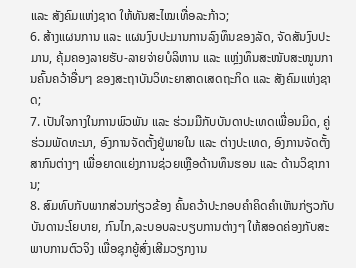ແລະ ສັງຄົມແຫ່ງຊາດ ໃຫ້ທັນສະໄໝເທື່ອລະກ້າວ;
6. ສ້າງແຜນການ ແລະ ແຜນງົບປະມານການລົງທຶນຂອງລັດ, ຈັດສັນງົບປະມານ, ຄຸ້ມຄອງລາຍຮັບ-ລາຍຈ່າຍບໍລິຫານ ແລະ ແຫຼ່ງທຶນສະໜັບສະໜູນການຄົ້ນຄວ້າອື່ນໆ ຂອງສະຖາບັນວິທະຍາສາດເສດຖະກິດ ແລະ ສັງຄົມແຫ່ງຊາດ;
7. ເປັນໃຈກາງໃນການພົວພັນ ແລະ ຮ່ວມມືກັບບັນດາປະເທດເພື່ອນມິດ, ຄູ່ຮ່ວມພັດທະນາ, ອົງການຈັດຕັ້ງຢູ່ພາຍໃນ ແລະ ຕ່າງປະເທດ, ອົງການຈັດຕັ້ງສາກົນຕ່າງໆ ເພື່ອຍາດແຍ່ງການຊ່ວຍເຫຼືອດ້ານທຶນຮອນ ແລະ ດ້ານວິຊາການ;
8. ສົມທົບກັບພາກສ່ວນກ່ຽວຂ້ອງ ຄົ້ນຄວ້າປະກອບຄຳຄິດຄຳເຫັນກ່ຽວກັບບັນດານະໂຍບາຍ, ກົນໄກ,ລະບອບລະບຽບການຕ່າງໆ ໃຫ້ສອດຄ່ອງກັບສະພາບການຕົວຈິງ ເພື່ອຊຸກຍູ້ສົ່ງເສີມວຽກງານ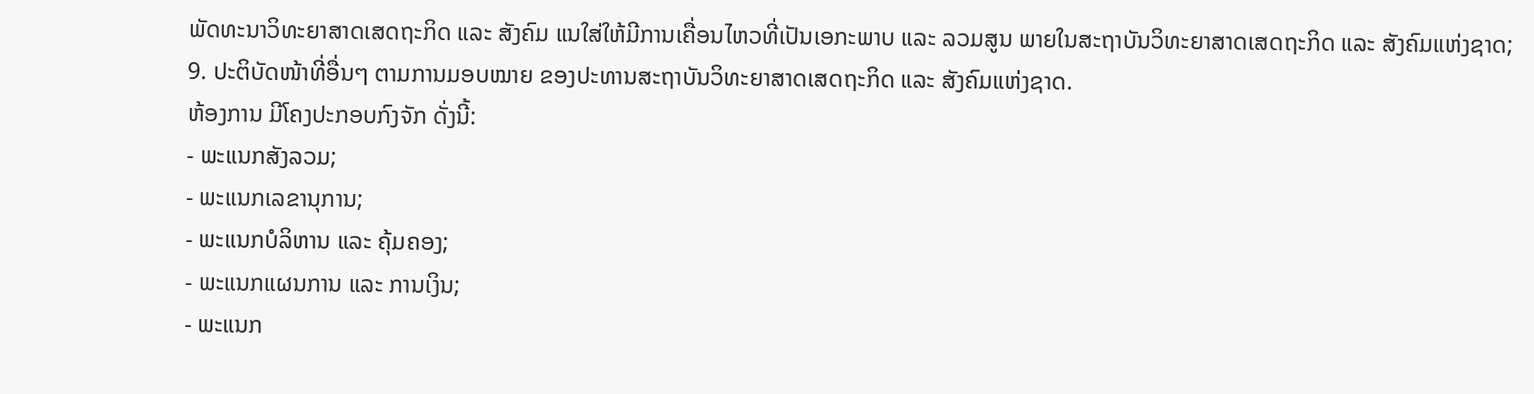ພັດທະນາວິທະຍາສາດເສດຖະກິດ ແລະ ສັງຄົມ ແນໃສ່ໃຫ້ມີການເຄື່ອນໄຫວທີ່ເປັນເອກະພາບ ແລະ ລວມສູນ ພາຍໃນສະຖາບັນວິທະຍາສາດເສດຖະກິດ ແລະ ສັງຄົມແຫ່ງຊາດ;
9. ປະຕິບັດໜ້າທີ່ອື່ນໆ ຕາມການມອບໝາຍ ຂອງປະທານສະຖາບັນວິທະຍາສາດເສດຖະກິດ ແລະ ສັງຄົມແຫ່ງຊາດ.
ຫ້ອງການ ມີໂຄງປະກອບກົງຈັກ ດັ່ງນີ້:
- ພະແນກສັງລວມ;
- ພະແນກເລຂານຸການ;
- ພະແນກບໍລິຫານ ແລະ ຄຸ້ມຄອງ;
- ພະແນກແຜນການ ແລະ ການເງິນ;
- ພະແນກ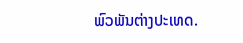ພົວພັນຕ່າງປະເທດ.